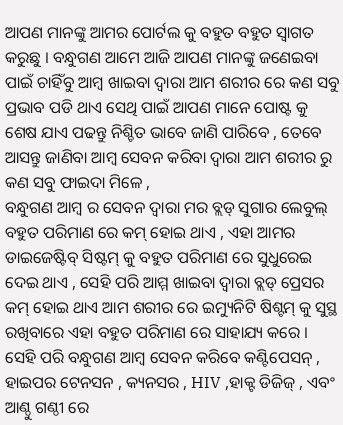ଆପଣ ମାନଙ୍କୁ ଆମର ପୋର୍ଟଲ କୁ ବହୁତ ବହୁତ ସ୍ୱାଗତ କରୁଛୁ । ବନ୍ଧୁଗଣ ଆମେ ଆଜି ଆପଣ ମାନଙ୍କୁ ଜଣେଇବା ପାଇଁ ଚାହିଁବୁ ଆମ୍ବ ଖାଇବା ଦ୍ୱାରା ଆମ ଶରୀର ରେ କଣ ସବୁ ପ୍ରଭାବ ପଡି ଥାଏ ସେଥି ପାଇଁ ଆପଣ ମାନେ ପୋଷ୍ଟ କୁ ଶେଷ ଯାଏ ପଢନ୍ତୁ ନିଶ୍ଚିତ ଭାବେ ଜାଣି ପାରିବେ , ତେବେ ଆସନ୍ତୁ ଜାଣିବା ଆମ୍ବ ସେବନ କରିବା ଦ୍ୱାରା ଆମ ଶରୀର ରୁ କଣ ସବୁ ଫାଇଦା ମିଳେ ,
ବନ୍ଧୁଗଣ ଆମ୍ବ ର ସେବନ ଦ୍ୱାରା ମର ବ୍ଲଡ୍ ସୁଗାର ଲେବୁଲ୍ ବହୁତ ପରିମାଣ ରେ କମ୍ ହୋଇ ଥାଏ , ଏହା ଆମର ଡାଇଜେଷ୍ଟିବ୍ ସିଷ୍ଟମ୍ କୁ ବହୁତ ପରିମାଣ ରେ ସୁଧୁରେଇ ଦେଇ ଥାଏ , ସେହି ପରି ଆମ୍ମ ଖାଇବା ଦ୍ୱାରା ବ୍ଲଡ୍ ପ୍ରେସର କମ୍ ହୋଇ ଥାଏ ଆମ ଶରୀର ରେ ଇମ୍ୟୁନିଟି ଷିଶ୍ଟମ୍ କୁ ସୁସ୍ଥ ରଖିବାରେ ଏହା ବହୁତ ପରିମାଣ ରେ ସାହାଯ୍ୟ କରେ ।
ସେହି ପରି ବନ୍ଧୁଗଣ ଆମ୍ବ ସେବନ କରିବେ କଣ୍ଟିପେସନ୍ , ହାଇପର ଟେନସନ , କ୍ୟନସର , HIV ,ହାକ୍ଟ ଡିଜିଜ୍ , ଏବଂ ଆଣ୍ଠୁ ଗଣ୍ଠୀ ରେ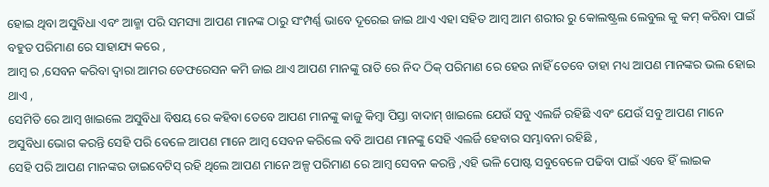ହୋଇ ଥିବା ଅସୁବିଧା ଏବଂ ଆଜ୍ମା ପରି ସମସ୍ୟା ଆପଣ ମାନଙ୍କ ଠାରୁ ସଂମ୍ପର୍ଣ୍ଣ ଭାବେ ଦୂରେଇ ଜାଇ ଥାଏ ଏହା ସହିତ ଆମ୍ବ ଆମ ଶରୀର ରୁ କୋଲଷ୍ଟ୍ରଲ ଲେବୁଲ କୁ କମ୍ କରିବା ପାଇଁ ବହୁତ ପରିମାଣ ରେ ସାହାଯ୍ୟ କରେ ,
ଆମ୍ବ ର ,ସେବନ କରିବା ଦ୍ୱାରା ଆମର ଡେଫରେସନ କମି ଜାଇ ଥାଏ ଆପଣ ମାନଙ୍କୁ ରାତି ରେ ନିଦ ଠିକ୍ ପରିମାଣ ରେ ହେଉ ନାହିଁ ତେବେ ତାହା ମଧ୍ୟ ଆପଣ ମାନଙ୍କର ଭଲ ହୋଇ ଥାଏ ,
ସେମିତି ରେ ଆମ୍ବ ଖାଇଲେ ଅସୁବିଧା ବିଷୟ ରେ କହିବା ତେବେ ଆପଣ ମାନଙ୍କୁ କାଜୁ କିମ୍ବା ପିସ୍ତା ବାଦାମ୍ ଖାଇଲେ ଯେଉଁ ସବୁ ଏଲର୍ଜି ରହିଛି ଏବଂ ଯେଉଁ ସବୁ ଆପଣ ମାନେ ଅସୁବିଧା ଭୋଗ କରନ୍ତି ସେହି ପରି ବେଳେ ଆପଣ ମାନେ ଆମ୍ବ ସେବନ କରିଲେ ବବି ଆପଣ ମାନଙ୍କୁ ସେହି ଏଲର୍ଜି ହେବାର ସମ୍ଭାବନା ରହିଛି ,
ସେହି ପରି ଆପଣ ମାନଙ୍କର ଡାଇବେଟିସ୍ ରହି ଥିଲେ ଆପଣ ମାନେ ଅଳ୍ପ ପରିମାଣ ରେ ଆମ୍ବ ସେବନ କରନ୍ତି ,ଏହି ଭଳି ପୋଷ୍ଟ ସବୁବେଳେ ପଢିବା ପାଇଁ ଏବେ ହିଁ ଲାଇକ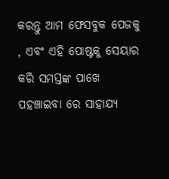କରନ୍ତୁ ଆମ ଫେସବୁକ ପେଜକୁ , ଏବଂ ଏହି ପୋଷ୍ଟକୁ ସେୟାର କରି ସମସ୍ତଙ୍କ ପାଖେ ପହଞ୍ଚାଇବା ରେ ସାହାଯ୍ୟ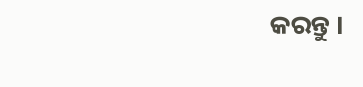କରନ୍ତୁ ।